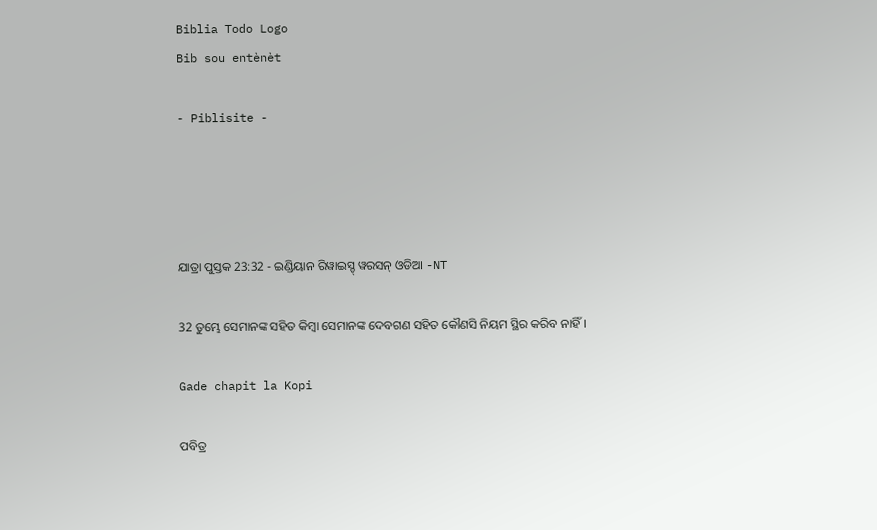Biblia Todo Logo
Bib sou entènèt

- Piblisite -




ଯାତ୍ରା ପୁସ୍ତକ 23:32 - ଇଣ୍ଡିୟାନ ରିୱାଇସ୍ଡ୍ ୱରସନ୍ ଓଡିଆ -NT

32 ତୁମ୍ଭେ ସେମାନଙ୍କ ସହିତ କିମ୍ବା ସେମାନଙ୍କ ଦେବଗଣ ସହିତ କୌଣସି ନିୟମ ସ୍ଥିର କରିବ ନାହିଁ।

Gade chapit la Kopi

ପବିତ୍ର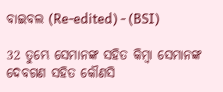ବାଇବଲ (Re-edited) - (BSI)

32 ତୁମ୍ଭେ ସେମାନଙ୍କ ସହିତ କିମ୍ଵା ସେମାନଙ୍କ ଦେବଗଣ ସହିତ କୌଣସି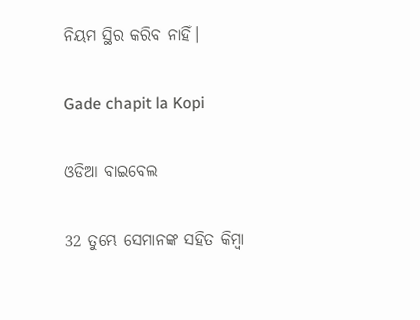ନିୟମ ସ୍ଥିର କରିବ ନାହିଁ।

Gade chapit la Kopi

ଓଡିଆ ବାଇବେଲ

32 ତୁମ୍ଭେ ସେମାନଙ୍କ ସହିତ କିମ୍ବା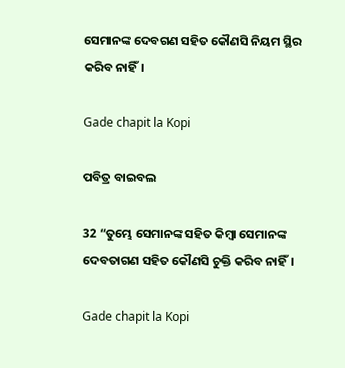ସେମାନଙ୍କ ଦେବଗଣ ସହିତ କୌଣସି ନିୟମ ସ୍ଥିର କରିବ ନାହିଁ।

Gade chapit la Kopi

ପବିତ୍ର ବାଇବଲ

32 “ତୁମ୍ଭେ ସେମାନଙ୍କ ସହିତ କିମ୍ବା ସେମାନଙ୍କ ଦେବତାଗଣ ସହିତ କୌଣସି ଚୁକ୍ତି କରିବ ନାହିଁ।

Gade chapit la Kopi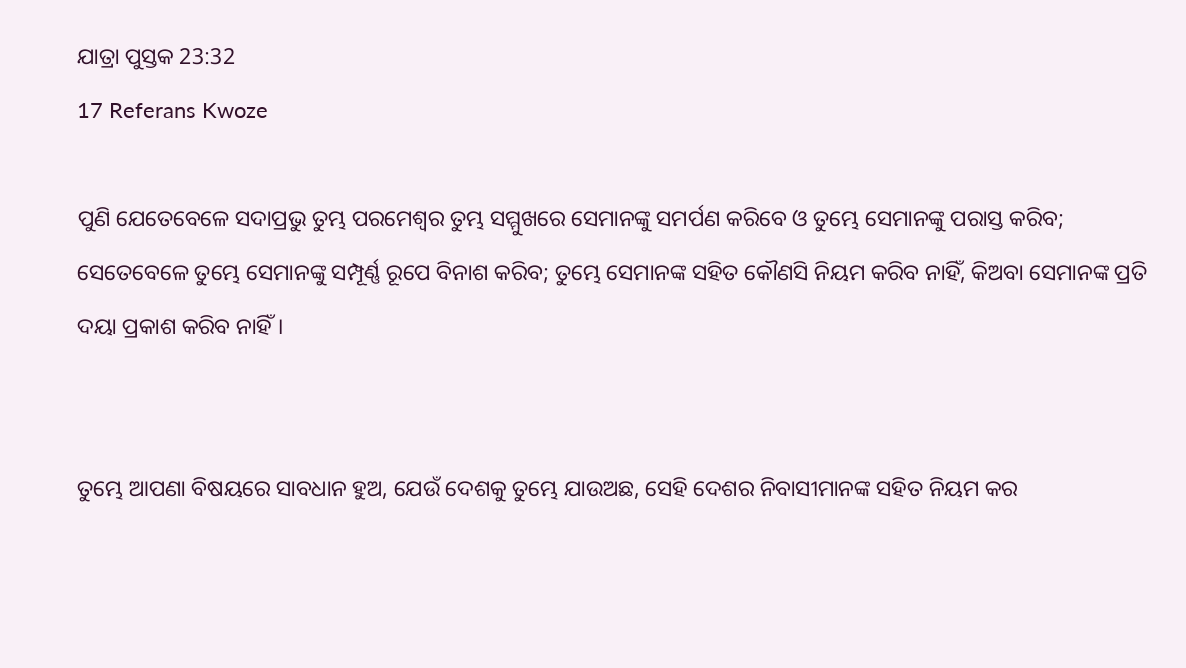ଯାତ୍ରା ପୁସ୍ତକ 23:32
17 Referans Kwoze

ପୁଣି ଯେତେବେଳେ ସଦାପ୍ରଭୁ ତୁମ୍ଭ ପରମେଶ୍ୱର ତୁମ୍ଭ ସମ୍ମୁଖରେ ସେମାନଙ୍କୁ ସମର୍ପଣ କରିବେ ଓ ତୁମ୍ଭେ ସେମାନଙ୍କୁ ପରାସ୍ତ କରିବ; ସେତେବେଳେ ତୁମ୍ଭେ ସେମାନଙ୍କୁ ସମ୍ପୂର୍ଣ୍ଣ ରୂପେ ବିନାଶ କରିବ; ତୁମ୍ଭେ ସେମାନଙ୍କ ସହିତ କୌଣସି ନିୟମ କରିବ ନାହିଁ, କିଅବା ସେମାନଙ୍କ ପ୍ରତି ଦୟା ପ୍ରକାଶ କରିବ ନାହିଁ।


ତୁମ୍ଭେ ଆପଣା ବିଷୟରେ ସାବଧାନ ହୁଅ, ଯେଉଁ ଦେଶକୁ ତୁମ୍ଭେ ଯାଉଅଛ, ସେହି ଦେଶର ନିବାସୀମାନଙ୍କ ସହିତ ନିୟମ କର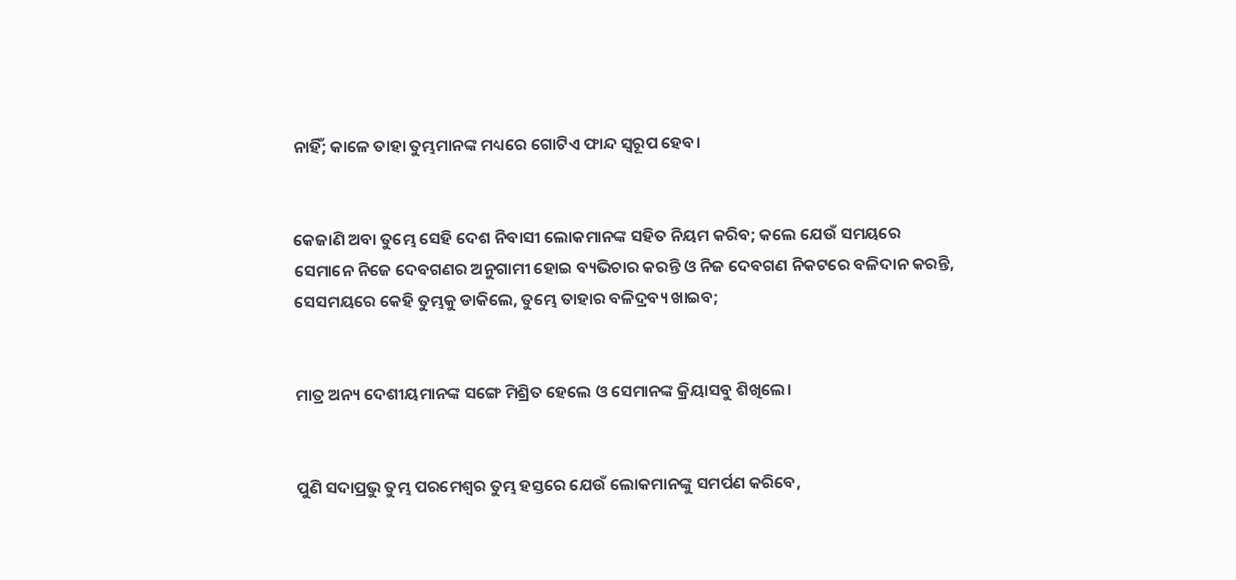ନାହିଁ; କାଳେ ତାହା ତୁମ୍ଭମାନଙ୍କ ମଧ୍ୟରେ ଗୋଟିଏ ଫାନ୍ଦ ସ୍ୱରୂପ ହେବ।


କେଜାଣି ଅବା ତୁମ୍ଭେ ସେହି ଦେଶ ନିବାସୀ ଲୋକମାନଙ୍କ ସହିତ ନିୟମ କରିବ; କଲେ ଯେଉଁ ସମୟରେ ସେମାନେ ନିଜେ ଦେବଗଣର ଅନୁଗାମୀ ହୋଇ ବ୍ୟଭିଚାର କରନ୍ତି ଓ ନିଜ ଦେବଗଣ ନିକଟରେ ବଳିଦାନ କରନ୍ତି, ସେସମୟରେ କେହି ତୁମ୍ଭକୁ ଡାକିଲେ, ତୁମ୍ଭେ ତାହାର ବଳିଦ୍ରବ୍ୟ ଖାଇବ;


ମାତ୍ର ଅନ୍ୟ ଦେଶୀୟମାନଙ୍କ ସଙ୍ଗେ ମିଶ୍ରିତ ହେଲେ ଓ ସେମାନଙ୍କ କ୍ରିୟାସବୁ ଶିଖିଲେ।


ପୁଣି ସଦାପ୍ରଭୁ ତୁମ୍ଭ ପରମେଶ୍ୱର ତୁମ୍ଭ ହସ୍ତରେ ଯେଉଁ ଲୋକମାନଙ୍କୁ ସମର୍ପଣ କରିବେ,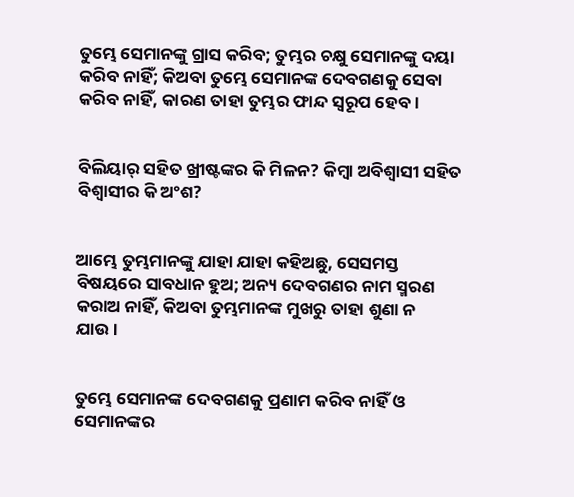ତୁମ୍ଭେ ସେମାନଙ୍କୁ ଗ୍ରାସ କରିବ; ତୁମ୍ଭର ଚକ୍ଷୁ ସେମାନଙ୍କୁ ଦୟା କରିବ ନାହିଁ; କିଅବା ତୁମ୍ଭେ ସେମାନଙ୍କ ଦେବଗଣକୁ ସେବା କରିବ ନାହିଁ, କାରଣ ତାହା ତୁମ୍ଭର ଫାନ୍ଦ ସ୍ୱରୂପ ହେବ।


ବିଲିୟାର୍‍ ସହିତ ଖ୍ରୀଷ୍ଟଙ୍କର କି ମିଳନ? କିମ୍ବା ଅବିଶ୍ୱାସୀ ସହିତ ବିଶ୍ୱାସୀର କି ଅଂଶ?


ଆମ୍ଭେ ତୁମ୍ଭମାନଙ୍କୁ ଯାହା ଯାହା କହିଅଛୁ, ସେସମସ୍ତ ବିଷୟରେ ସାବଧାନ ହୁଅ; ଅନ୍ୟ ଦେବଗଣର ନାମ ସ୍ମରଣ କରାଅ ନାହିଁ, କିଅବା ତୁମ୍ଭମାନଙ୍କ ମୁଖରୁ ତାହା ଶୁଣା ନ ଯାଉ।


ତୁମ୍ଭେ ସେମାନଙ୍କ ଦେବଗଣକୁ ପ୍ରଣାମ କରିବ ନାହିଁ ଓ ସେମାନଙ୍କର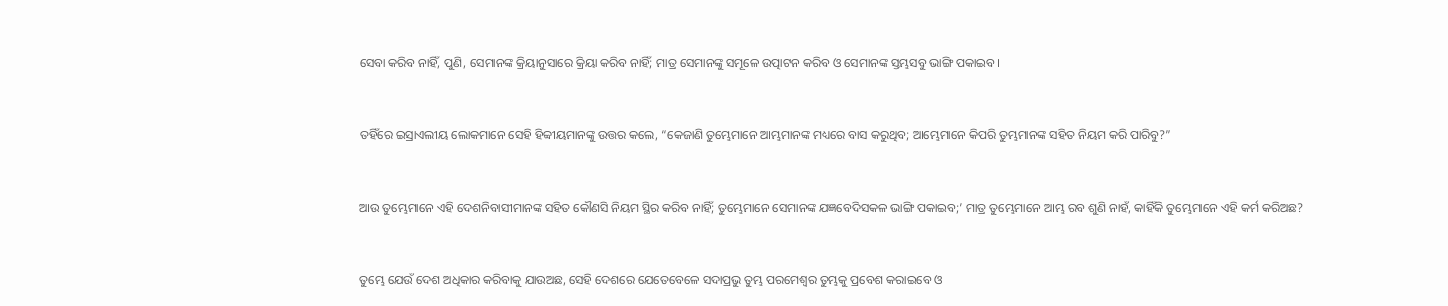ସେବା କରିବ ନାହିଁ, ପୁଣି, ସେମାନଙ୍କ କ୍ରିୟାନୁସାରେ କ୍ରିୟା କରିବ ନାହିଁ; ମାତ୍ର ସେମାନଙ୍କୁ ସମୂଳେ ଉତ୍ପାଟନ କରିବ ଓ ସେମାନଙ୍କ ସ୍ତମ୍ଭସବୁ ଭାଙ୍ଗି ପକାଇବ।


ତହିଁରେ ଇସ୍ରାଏଲୀୟ ଲୋକମାନେ ସେହି ହିବ୍ବୀୟମାନଙ୍କୁ ଉତ୍ତର କଲେ, “କେଜାଣି ତୁମ୍ଭେମାନେ ଆମ୍ଭମାନଙ୍କ ମଧ୍ୟରେ ବାସ କରୁଥିବ; ଆମ୍ଭେମାନେ କିପରି ତୁମ୍ଭମାନଙ୍କ ସହିତ ନିୟମ କରି ପାରିବୁ?”


ଆଉ ତୁମ୍ଭେମାନେ ଏହି ଦେଶନିବାସୀମାନଙ୍କ ସହିତ କୌଣସି ନିୟମ ସ୍ଥିର କରିବ ନାହିଁ; ତୁମ୍ଭେମାନେ ସେମାନଙ୍କ ଯଜ୍ଞବେଦିସକଳ ଭାଙ୍ଗି ପକାଇବ;’ ମାତ୍ର ତୁମ୍ଭେମାନେ ଆମ୍ଭ ରବ ଶୁଣି ନାହଁ, କାହିଁକି ତୁମ୍ଭେମାନେ ଏହି କର୍ମ କରିଅଛ?


ତୁମ୍ଭେ ଯେଉଁ ଦେଶ ଅଧିକାର କରିବାକୁ ଯାଉଅଛ, ସେହି ଦେଶରେ ଯେତେବେଳେ ସଦାପ୍ରଭୁ ତୁମ୍ଭ ପରମେଶ୍ୱର ତୁମ୍ଭକୁ ପ୍ରବେଶ କରାଇବେ ଓ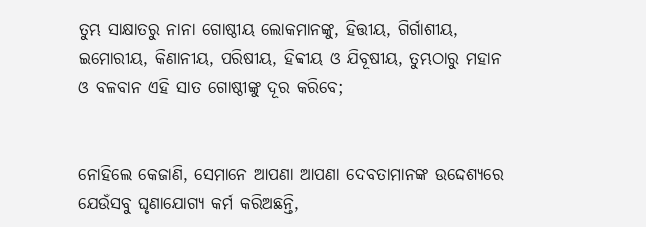ତୁମ୍ଭ ସାକ୍ଷାତରୁ ନାନା ଗୋଷ୍ଠୀୟ ଲୋକମାନଙ୍କୁ, ହିତ୍ତୀୟ, ଗିର୍ଗାଶୀୟ, ଇମୋରୀୟ, କିଣାନୀୟ, ପରିଷୀୟ, ହିବ୍ବୀୟ ଓ ଯିବୂଷୀୟ, ତୁମ୍ଭଠାରୁ ମହାନ ଓ ବଳବାନ ଏହି ସାତ ଗୋଷ୍ଠୀଙ୍କୁ ଦୂର କରିବେ;


ନୋହିଲେ କେଜାଣି, ସେମାନେ ଆପଣା ଆପଣା ଦେବତାମାନଙ୍କ ଉଦ୍ଦେଶ୍ୟରେ ଯେଉଁସବୁ ଘୃଣାଯୋଗ୍ୟ କର୍ମ କରିଅଛନ୍ତି,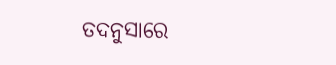ତଦନୁସାରେ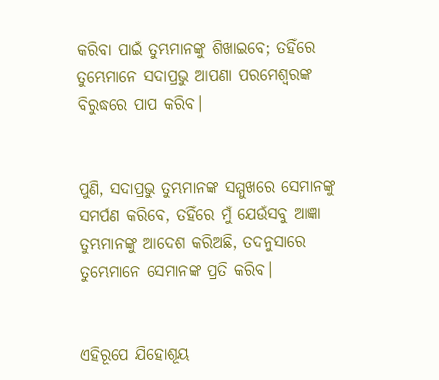କରିବା ପାଇଁ ତୁମ୍ଭମାନଙ୍କୁ ଶିଖାଇବେ; ତହିଁରେ ତୁମ୍ଭେମାନେ ସଦାପ୍ରଭୁ ଆପଣା ପରମେଶ୍ୱରଙ୍କ ବିରୁଦ୍ଧରେ ପାପ କରିବ।


ପୁଣି, ସଦାପ୍ରଭୁ ତୁମ୍ଭମାନଙ୍କ ସମ୍ମୁଖରେ ସେମାନଙ୍କୁ ସମର୍ପଣ କରିବେ, ତହିଁରେ ମୁଁ ଯେଉଁସବୁ ଆଜ୍ଞା ତୁମ୍ଭମାନଙ୍କୁ ଆଦେଶ କରିଅଛି, ତଦନୁସାରେ ତୁମ୍ଭେମାନେ ସେମାନଙ୍କ ପ୍ରତି କରିବ।


ଏହିରୂପେ ଯିହୋଶୂୟ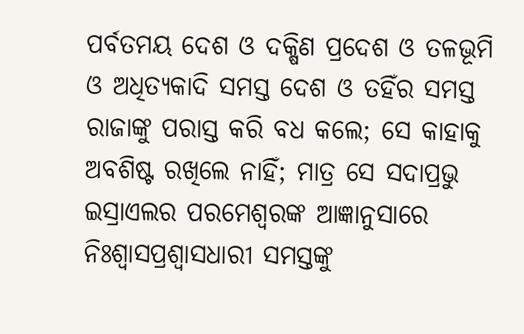ପର୍ବତମୟ ଦେଶ ଓ ଦକ୍ଷିଣ ପ୍ରଦେଶ ଓ ତଳଭୂମି ଓ ଅଧିତ୍ୟକାଦି ସମସ୍ତ ଦେଶ ଓ ତହିଁର ସମସ୍ତ ରାଜାଙ୍କୁ ପରାସ୍ତ କରି ବଧ କଲେ; ସେ କାହାକୁ ଅବଶିଷ୍ଟ ରଖିଲେ ନାହିଁ; ମାତ୍ର ସେ ସଦାପ୍ରଭୁ ଇସ୍ରାଏଲର ପରମେଶ୍ୱରଙ୍କ ଆଜ୍ଞାନୁସାରେ ନିଃଶ୍ୱାସପ୍ରଶ୍ୱାସଧାରୀ ସମସ୍ତଙ୍କୁ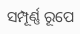ସମ୍ପୂର୍ଣ୍ଣ ରୂପେ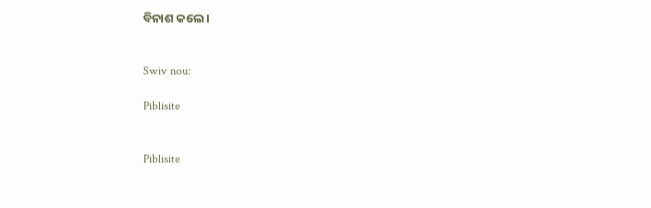ବିନାଶ କଲେ।


Swiv nou:

Piblisite


Piblisite